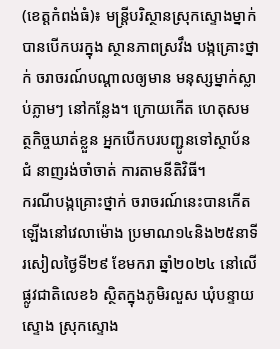(ខេត្តកំពង់ធំ)៖ មន្ត្រីបរិស្ថានស្រុកស្ទោងម្នាក់ បានបើកបរក្នុង ស្ថានភាពស្រវឹង បង្កគ្រោះថ្នាក់ ចរាចរណ៍បណ្តាលឲ្យមាន មនុស្សម្នាក់ស្លាប់ភ្លាមៗ នៅកន្លែង។ ក្រោយកើត ហេតុសមត្ថកិច្ចឃាត់ខ្លួន អ្នកបើកបរបញ្ជូនទៅស្ថាប័នជំ នាញរង់ចាំចាត់ ការតាមនីតិវិធី។
ករណីបង្កគ្រោះថ្នាក់ ចរាចរណ៍នេះបានកើត ឡើងនៅវេលាម៉ោង ប្រមាណ១៤និង២៥នាទី រសៀលថ្ងៃទី២៩ ខែមករា ឆ្នាំ២០២៤ នៅលើផ្លូវជាតិលេខ៦ ស្ថិតក្នុងភូមិរលួស ឃុំបន្ទាយស្ទោង ស្រុកស្ទោង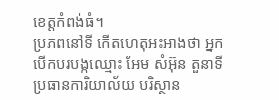ខេត្តកំពង់ធំ។
ប្រភពនៅទី កើតហេតុអះអាងថា អ្នកបើកបរបង្កឈ្មោះ អែម សំអ៊ុន តួនាទីប្រធានការិយាល័យ បរិស្ថាន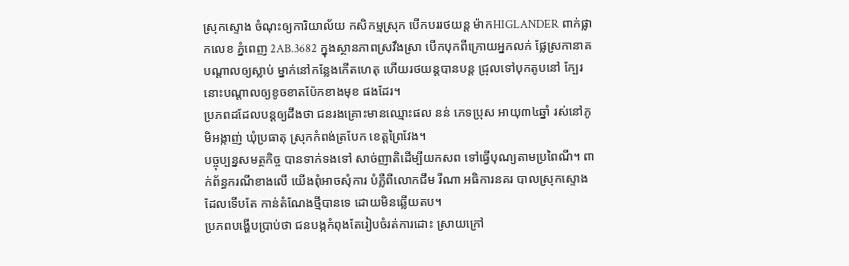ស្រុកស្ទោង ចំណុះឲ្យការិយាល័យ កសិកម្មស្រុក បើកបររថយន្ត ម៉ាកHIGLANDER ពាក់ផ្លាកលេខ ភ្នំពេញ 2AB.3682 ក្នុងស្ថានភាពស្រវឹងស្រា បើកបុកពីក្រោយអ្នកលក់ ផ្លែស្រកានាគ បណ្ដាលឲ្យស្លាប់ ម្នាក់នៅកន្លែងកើតហេតុ ហើយរថយន្តបានបន្ត ជ្រុលទៅបុកតូបនៅ ក្បែរនោះបណ្ដាលឲ្យខូចខាតប៉ែកខាងមុខ ផងដែរ។
ប្រភពដដែលបន្តឲ្យដឹងថា ជនរងគ្រោះមានឈ្មោះផល នន់ ភេទប្រុស អាយុ៣៤ឆ្នាំ រស់នៅភូមិអង្កាញ់ ឃុំប្រធាតុ ស្រុកកំពង់ត្របែក ខេត្តព្រៃវែង។
បច្ចុប្បន្នសមត្ថកិច្ច បានទាក់ទងទៅ សាច់ញាតិដើម្បីយកសព ទៅធ្វើបុណ្យតាមប្រពៃណី។ ពាក់ព័ន្ធករណីខាងលើ យើងពុំអាចសុំការ បំភ្លឺពីលោកជឹម រីណា អធិការនគរ បាលស្រុកស្ទោង ដែលទើបតែ កាន់តំណែងថ្មីបានទេ ដោយមិនឆ្លើយតប។
ប្រភពបង្ហើបប្រាប់ថា ជនបង្កកំពុងតែរៀបចំរត់ការដោះ ស្រាយក្រៅ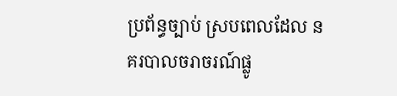ប្រព័ន្ធច្បាប់ ស្របពេលដែល នគរបាលចរាចរណ៍ផ្លូ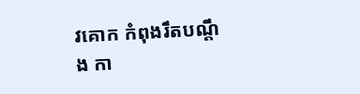វគោក កំពុងរឹតបណ្តឹង កា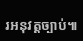រអនុវត្តច្បាប់៕